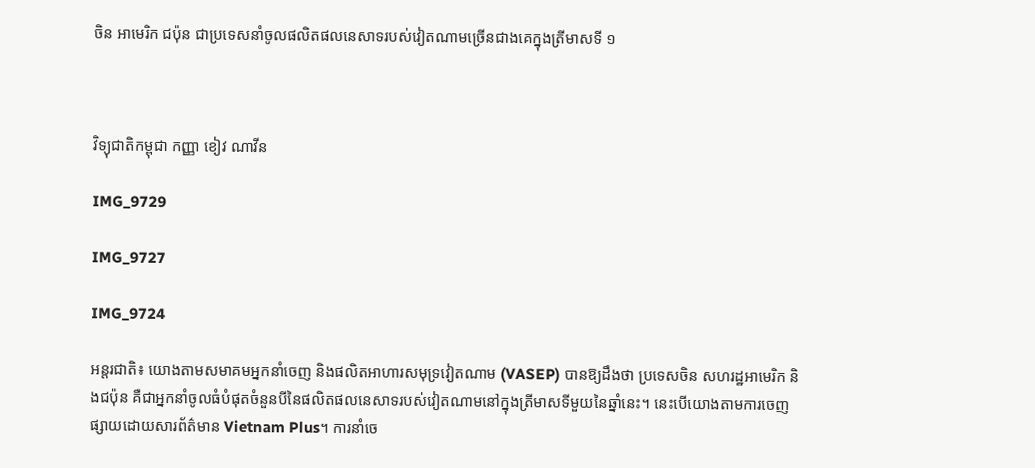ចិន អាមេរិក ជប៉ុន ជាប្រទេសនាំចូលផលិតផលនេសាទរបស់វៀតណាមច្រើនជាងគេក្នុងត្រីមាសទី ១



វិទ្យុជាតិកម្ពុជា កញ្ញា ខៀវ ណាវីន

IMG_9729

IMG_9727

IMG_9724

អន្តរជាតិ៖ យោងតាមសមាគមអ្នកនាំចេញ និងផលិតអាហារសមុទ្រវៀតណាម (VASEP) បានឱ្យដឹងថា ប្រទេសចិន សហរដ្ឋអាមេរិក និងជប៉ុន គឺជាអ្នកនាំចូលធំបំផុតចំនួនបីនៃផលិតផលនេសាទរបស់វៀតណាមនៅក្នុងត្រីមាសទីមួយនៃឆ្នាំនេះ។ នេះបើយោងតាមការចេញផ្សាយដោយសារព័ត៌មាន Vietnam Plus។ ការនាំចេ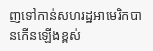ញទៅកាន់សហរដ្ឋអាមេរិកបានកើនឡើងខ្ពស់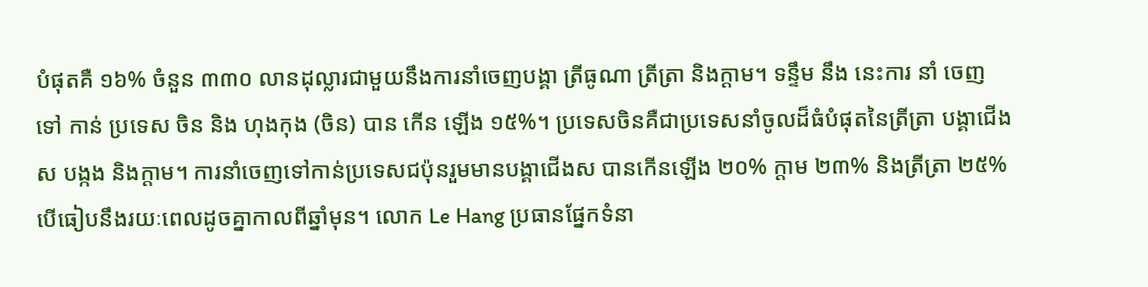បំផុតគឺ ១៦% ចំនួន ៣៣០ លានដុល្លារជាមួយនឹងការនាំចេញបង្គា ត្រីធូណា ត្រីត្រា និងក្តាម។ ទន្ទឹម នឹង នេះការ នាំ ចេញ ទៅ កាន់ ប្រទេស ចិន និង ហុងកុង (ចិន) បាន កើន ឡើង ១៥%។ ប្រទេសចិនគឺជាប្រទេសនាំចូលដ៏ធំបំផុតនៃត្រីត្រា បង្គាជើងស បង្កង និងក្តាម។ ការនាំចេញទៅកាន់ប្រទេសជប៉ុនរួមមានបង្គាជើងស បានកើនឡើង ២០% ក្តាម ២៣% និងត្រីត្រា ២៥% បើធៀបនឹងរយៈពេលដូចគ្នាកាលពីឆ្នាំមុន។ លោក Le Hang ប្រធានផ្នែកទំនា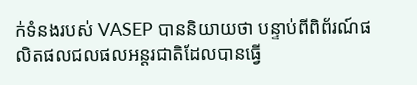ក់ទំនងរបស់ VASEP បាននិយាយថា បន្ទាប់ពីពិព័រណ៍ផលិតផលជលផលអន្តរជាតិដែលបានធ្វើ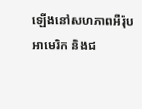ឡើងនៅសហភាពអឺរ៉ុប អាមេរិក និងជ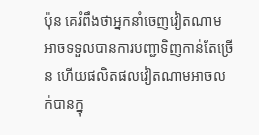ប៉ុន គេរំពឹងថាអ្នកនាំចេញវៀតណាមអាចទទួលបានការបញ្ជាទិញកាន់តែច្រើន ហើយផលិតផលវៀតណាមអាចលក់បានក្នុ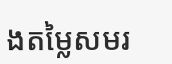ងតម្លៃសមរ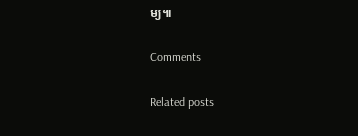ម្យ៕

Comments

Related posts